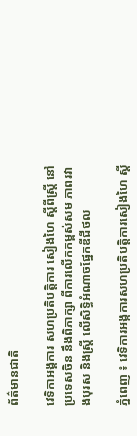ព័ត៌មានជាតិ

វេទិកាអង្គការ សហប្រតិបត្តិការ សៀងហៃ ស្តីពីស្ត្រី នៅប្រទេសចិន នឹងពិភាក្សា ពីការលើកកម្ពស់សម ភាពរវាងបុរស និងស្ត្រី លើសិទ្ធិអំណាចផ្នែកឌីជីថល

ភ្នំពេញ ៖ វេទិការអង្កការសហប្រតិបត្តិការសៀងហៃ ស្តី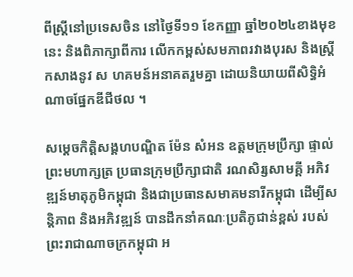ពីស្ត្រីនៅប្រទេសចិន នៅថ្ងៃទី១១ ខែកញ្ញា ឆ្នាំ២០២៤ខាងមុខនេះ និងពិភាក្សាពីការ លើកកម្ពស់សមភាពរវាងបុរស និងស្ត្រីកសាងនូវ ស ហគមន៍អនាគតរួមគ្នា ដោយនិយាយពីសិទ្ធិអំណាចផ្នែកឌីជីថល ។

សម្តេចកិត្តិសង្គហបណ្ឌិត ម៉ែន សំអន ឧត្តមក្រុមប្រឹក្សា ផ្ទាល់ព្រះមហាក្សត្រ ប្រធានក្រុមប្រឹក្សាជាតិ រណសិរ្សសាមគ្គី អភិវឌ្ឍន៍មាតុភូមិកម្ពុជា និងជាប្រធានសមាគមនារីកម្ពុជា ដើម្បីសន្តិភាព និងអភិវឌ្ឍន៍ បានដឹកនាំគណៈប្រតិភូជាន់ខ្ពស់ របស់ព្រះរាជាណាចក្រកម្ពុជា អ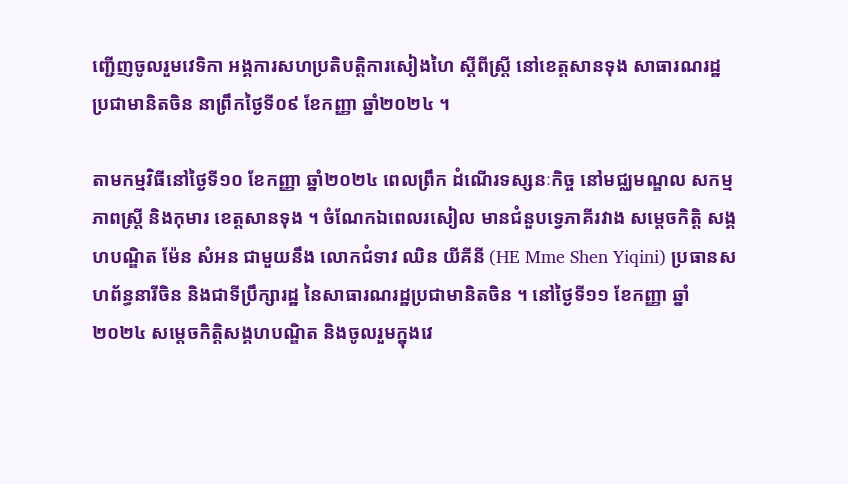ញ្ជើញចូលរួមវេទិកា អង្គការសហប្រតិបត្តិការសៀងហៃ ស្តីពីស្ត្រី នៅខេត្តសានទុង សាធារណរដ្ឋប្រជាមានិតចិន នាព្រឹកថ្ងៃទី០៩ ខែកញ្ញា ឆ្នាំ២០២៤ ។

តាមកម្មវិធីនៅថ្ងៃទី១០ ខែកញ្ញា ឆ្នាំ២០២៤ ពេលព្រឹក ដំណើរទស្សនៈកិច្ច នៅមជ្ឈមណ្ឌល សកម្មភាពស្ត្រី និងកុមារ ខេត្តសានទុង ។ ចំណែកឯពេលរសៀល មានជំនួបទ្វេភាគីរវាង សម្តេចកិត្តិ សង្គហបណ្ឌិត ម៉ែន សំអន ជាមួយនឹង លោកជំទាវ ឈិន យីគីនី (HE Mme Shen Yiqini) ប្រធានសហព័ន្ធនារីចិន និងជាទីប្រឹក្សារដ្ឋ នៃសាធារណរដ្ឋប្រជាមានិតចិន ។ នៅថ្ងៃទី១១ ខែកញ្ញា ឆ្នាំ២០២៤ សម្តេចកិត្តិសង្គហបណ្ឌិត និងចូលរួមក្នុងវេ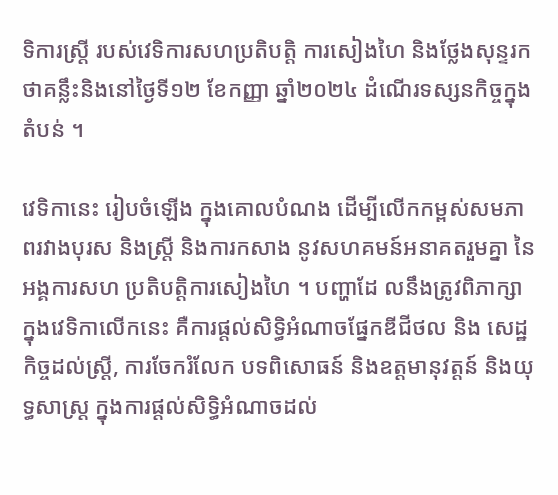ទិការស្ត្រី របស់វេទិការសហប្រតិបត្តិ ការសៀងហៃ និងថ្លែងសុន្ទរកថាគន្លឹះនិងនៅថ្ងៃទី១២ ខែកញ្ញា ឆ្នាំ២០២៤ ដំណើរទស្សនកិច្ចក្នុងតំបន់ ។

វេទិកានេះ រៀបចំឡើង ក្នុងគោលបំណង ដើម្បីលើកកម្ពស់សមភាពរវាងបុរស និងស្ត្រី និងការកសាង នូវសហគមន៍អនាគតរួមគ្នា នៃអង្គការសហ ប្រតិបត្តិការសៀងហៃ ។ បញ្ហាដែ លនឹងត្រូវពិភាក្សាក្នុងវេទិកាលើកនេះ គឺការផ្តល់សិទ្ធិអំណាចផ្នែកឌីជីថល និង សេដ្ឋកិច្ចដល់ស្ត្រី, ការចែករំលែក បទពិសោធន៍ និងឧត្តមានុវត្តន៍ និងយុទ្ធសាស្ត្រ ក្នុងការផ្តល់សិទ្ធិអំណាចដល់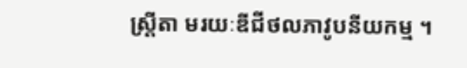ស្ត្រីតា មរយៈឌីជីថលភាវូបនីយកម្ម ។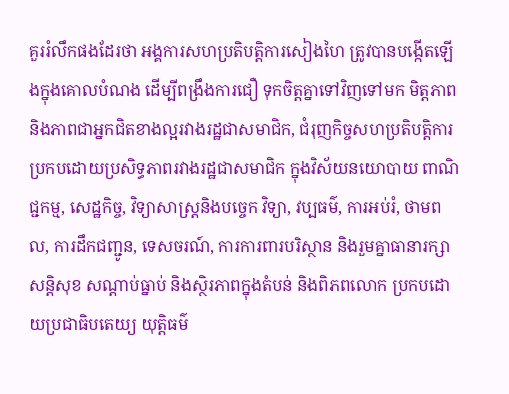គួររំលឹកផងដែរថា អង្គការសហប្រតិបត្តិការសៀងហៃ ត្រូវបានបង្កើតឡើងក្នុងគោលបំណង ដើម្បីពង្រឹងការជឿ ទុកចិត្តគ្នាទៅវិញទៅមក មិត្តភាព និងភាពជាអ្នកជិតខាងល្អរវាងរដ្ឋជាសមាជិក, ជំរុញកិច្ចសហប្រតិបត្តិការ ប្រកបដោយប្រសិទ្ធភាពរវាងរដ្ឋជាសមាជិក ក្នុងវិស័យនយោបាយ ពាណិជ្ជកម្ម, សេដ្ឋកិច្ច, វិទ្យាសាស្ត្រនិងបច្ចេក វិទ្យា, វប្បធម៌, ការអប់រំ, ថាមពល, ការដឹកជញ្ជូន, ទេសចរណ៍, ការការពារបរិស្ថាន និងរួមគ្នាធានារក្សាសន្តិសុខ សណ្តាប់ធ្នាប់ និងស្ថិរភាពក្នុងតំបន់ និងពិភពលោក ប្រកបដោយប្រជាធិបតេយ្យ យុត្តិធម៌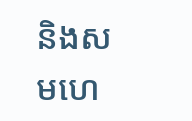និងសមហេ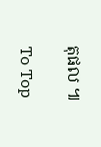តុផល ៕

To Top